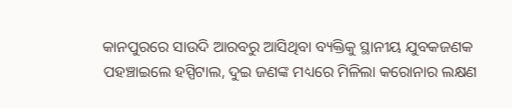କାନପୁରରେ ସାଉଦି ଆରବରୁ ଆସିଥିବା ବ୍ୟକ୍ତିକୁ ସ୍ଥାନୀୟ ଯୁବକଜଣକ ପହଞ୍ଚାଇଲେ ହସ୍ପିଟାଲ, ଦୁଇ ଜଣଙ୍କ ମଧ୍ୟରେ ମିଳିଲା କରୋନାର ଲକ୍ଷଣ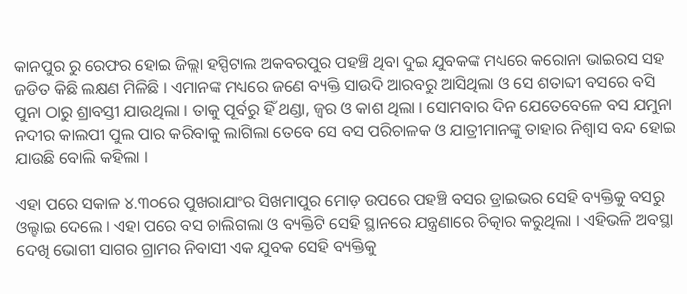କାନପୁର ରୁ ରେଫର ହୋଇ ଜିଲ୍ଲା ହସ୍ପିଟାଲ ଅକବରପୁର ପହଞ୍ଚି ଥିବା ଦୁଇ ଯୁବକଙ୍କ ମଧ୍ୟରେ କରୋନା ଭାଇରସ ସହ ଜଡିତ କିଛି ଲକ୍ଷଣ ମିଳିଛି । ଏମାନଙ୍କ ମଧ୍ୟରେ ଜଣେ ବ୍ୟକ୍ତି ସାଉଦି ଆରବରୁ ଆସିଥିଲା ଓ ସେ ଶତାବ୍ଦୀ ବସରେ ବସି ପୁନା ଠାରୁ ଶ୍ରାବସ୍ତୀ ଯାଉଥିଲା । ତାକୁ ପୂର୍ବରୁ ହିଁ ଥଣ୍ଡା, ଜ୍ଵର ଓ କାଶ ଥିଲା । ସୋମବାର ଦିନ ଯେତେବେଳେ ବସ ଯମୁନା ନଦୀର କାଲପୀ ପୁଲ ପାର କରିବାକୁ ଲାଗିଲା ତେବେ ସେ ବସ ପରିଚାଳକ ଓ ଯାତ୍ରୀମାନଙ୍କୁ ତାହାର ନିଶ୍ଵାସ ବନ୍ଦ ହୋଇ ଯାଉଛି ବୋଲି କହିଲା ।

ଏହା ପରେ ସକାଳ ୪.୩୦ରେ ପୁଖରାଯାଂର ସିଖମାପୁର ମୋଡ଼ ଉପରେ ପହଞ୍ଚି ବସର ଡ୍ରାଇଭର ସେହି ବ୍ୟକ୍ତିକୁ ବସରୁ ଓଲ୍ହାଇ ଦେଲେ । ଏହା ପରେ ବସ ଚାଲିଗଲା ଓ ବ୍ୟକ୍ତିଟି ସେହି ସ୍ଥାନରେ ଯନ୍ତ୍ରଣାରେ ଚିତ୍କାର କରୁଥିଲା । ଏହିଭଳି ଅବସ୍ଥା ଦେଖି ଭୋଗୀ ସାଗର ଗ୍ରାମର ନିବାସୀ ଏକ ଯୁବକ ସେହି ବ୍ୟକ୍ତିକୁ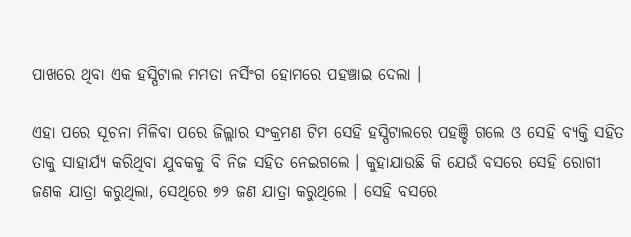ପାଖରେ ଥିବା ଏକ ହସ୍ପିଟାଲ ମମତା ନର୍ସିଂଗ ହୋମରେ ପହଞ୍ଚାଇ ଦେଲା ।

ଏହା ପରେ ସୂଚନା ମିଳିବା ପରେ ଜିଲ୍ଲାର ସଂକ୍ରମଣ ଟିମ ସେହି ହସ୍ପିଟାଲରେ ପହଞ୍ଚି ଗଲେ ଓ ସେହି ବ୍ୟକ୍ତି ସହିତ ତାକୁ ସାହାର୍ଯ୍ୟ କରିଥିବା ଯୁବକକୁ ବି ନିଜ ସହିତ ନେଇଗଲେ । କୁହାଯାଉଛି କି ଯେଉଁ ବସରେ ସେହି ରୋଗୀ ଜଣକ ଯାତ୍ରା କରୁଥିଲା, ସେଥିରେ ୭୨ ଜଣ ଯାତ୍ରା କରୁଥିଲେ । ସେହି ବସରେ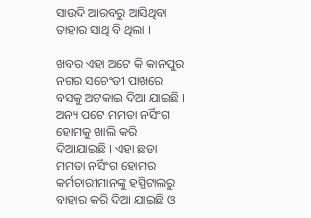ସାଉଦି ଆରବରୁ ଆସିଥିବା ତାହାର ସାଥି ବି ଥିଲା ।

ଖବର ଏହା ଅଟେ କି କାନପୁର ନଗର ସଚେଂଡୀ ପାଖରେ ବସକୁ ଅଟକାଇ ଦିଆ ଯାଇଛି । ଅନ୍ୟ ପଟେ ମମତା ନର୍ସିଂଗ ହୋମକୁ ଖାଲି କରି ଦିଆଯାଇଛି । ଏହା ଛଡା ମମତା ନର୍ସିଂଗ ହୋମର କର୍ମଚାରୀମାନଙ୍କୁ ହସ୍ପିଟାଲରୁ ବାହାର କରି ଦିଆ ଯାଇଛି ଓ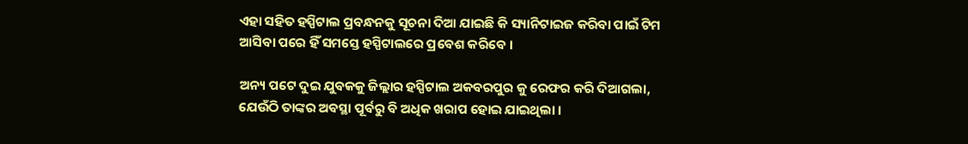ଏହା ସହିତ ହସ୍ପିଟାଲ ପ୍ରବନ୍ଧନକୁ ସୂଚନା ଦିଆ ଯାଇଛି କି ସ୍ୟାନିଟାଇଜ କରିବା ପାଇଁ ଟିମ ଆସିବା ପରେ ହିଁ ସମସ୍ତେ ହସ୍ପିଟାଲରେ ପ୍ରବେଶ କରିବେ ।

ଅନ୍ୟ ପଟେ ଦୁଇ ଯୁବକକୁ ଜିଲ୍ଲାର ହସ୍ପିଟାଲ ଅକବରପୁର କୁ ରେଫର କରି ଦିଆଗଲା, ଯେଉଁଠି ତାଙ୍କର ଅବସ୍ଥା ପୂର୍ବରୁ ବି ଅଧିକ ଖରାପ ହୋଇ ଯାଇଥିଲା ।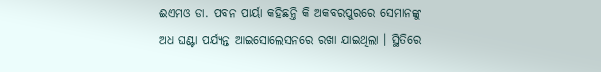ଈଏମଓ ଡା. ପବନ ପାର୍ୟା କହିଛନ୍ତି କି ଅକବରପୁରରେ ସେମାନଙ୍କୁ ଅଧ ଘଣ୍ଟା ପର୍ଯ୍ୟନ୍ତ ଆଇସୋଲେସନରେ ରଖା ଯାଇଥିଲା । ସ୍ଥିତିରେ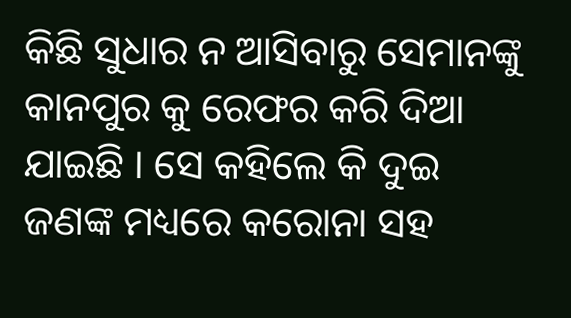କିଛି ସୁଧାର ନ ଆସିବାରୁ ସେମାନଙ୍କୁ କାନପୁର କୁ ରେଫର କରି ଦିଆ ଯାଇଛି । ସେ କହିଲେ କି ଦୁଇ ଜଣଙ୍କ ମଧ୍ୟରେ କରୋନା ସହ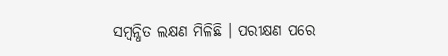ସମ୍ବନ୍ଧିତ ଲକ୍ଷଣ ମିଳିଛି । ପରୀକ୍ଷଣ ପରେ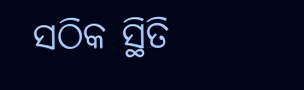ସଠିକ ସ୍ଥିତି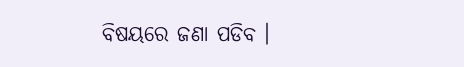ବିଷୟରେ ଜଣା ପଡିବ ।